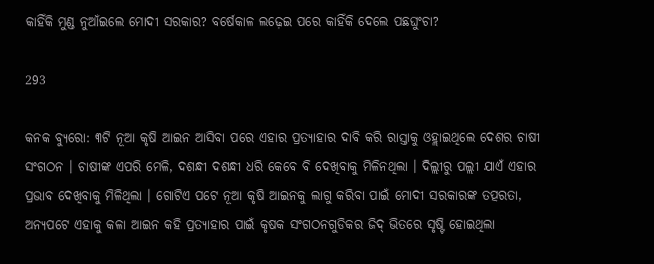କାହିଁକି ମୁଣ୍ଡ ନୁଆଁଇଲେ ମୋଦୀ ସରକାର? ବର୍ଷେକାଳ ଲଢ଼େଇ ପରେ କାହିଁକି ଦେଲେ ପଛଘୁଂଚା?

293

କନକ ବ୍ୟୁରୋ: ୩ଟି ନୂଆ କୃଷି ଆଇନ ଆସିବା ପରେ ଏହାର ପ୍ରତ୍ୟାହାର ଦାବି କରି ରାସ୍ତାକୁ ଓହ୍ଲାଇଥିଲେ ଦେଶର ଚାଷୀ ସଂଗଠନ । ଚାଷୀଙ୍କ ଏପରି ମେଳି, ଦଶନ୍ଧୀ ଦଶନ୍ଧୀ ଧରି କେବେ ବି ଦେଖିବାକୁ ମିଳିନଥିଲା । ଦିଲ୍ଲୀରୁ ପଲ୍ଲୀ ଯାଏଁ ଏହାର ପ୍ରଭାବ ଦେଖିବାକୁ ମିଳିଥିଲା । ଗୋଟିଏ ପଟେ ନୂଆ କୃଷି ଆଇନକୁ ଲାଗୁ କରିବା ପାଇଁ ମୋଦୀ ସରକାରଙ୍କ ତତ୍ପରତା, ଅନ୍ୟପଟେ ଏହାକୁ କଳା ଆଇନ କହି ପ୍ରତ୍ୟାହାର ପାଇଁ କୃଷକ ସଂଗଠନଗୁଡିକର ଜିଦ୍ ଭିତରେ ସୃଷ୍ଟି ହୋଇଥିଲା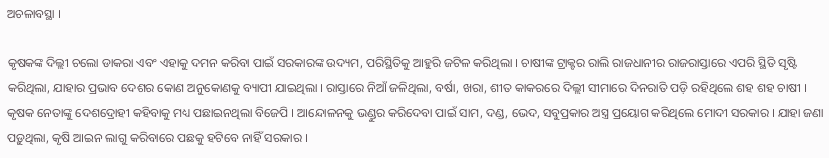ଅଚଳାବସ୍ଥା ।

କୃଷକଙ୍କ ଦିଲ୍ଲୀ ଚଲୋ ଡାକରା ଏବଂ ଏହାକୁ ଦମନ କରିବା ପାଇଁ ସରକାରଙ୍କ ଉଦ୍ୟମ, ପରିସ୍ଥିତିକୁ ଆହୁରି ଜଟିଳ କରିଥିଲା । ଚାଷୀଙ୍କ ଟ୍ରାକ୍ଟର ରାଲି ରାଜଧାନୀର ରାଜରାସ୍ତାରେ ଏପରି ସ୍ଥିତି ସୃଷ୍ଟି କରିଥିଲା, ଯାହାର ପ୍ରଭାବ ଦେଶର କୋଣ ଅନୁକୋଣକୁ ବ୍ୟାପୀ ଯାଇଥିଲା । ରାସ୍ତାରେ ନିଆଁ ଜଳିଥିଲା, ବର୍ଷା, ଖରା, ଶୀତ କାକରରେ ଦିଲ୍ଲୀ ସୀମାରେ ଦିନରାତି ପଡ଼ି ରହିଥିଲେ ଶହ ଶହ ଚାଷୀ । କୃଷକ ନେତାଙ୍କୁ ଦେଶଦ୍ରୋହୀ କହିବାକୁ ମଧ୍ୟ ପଛାଇନଥିଲା ବିଜେପି । ଆନ୍ଦୋଳନକୁ ଭଣ୍ଡୁର କରିଦେବା ପାଇଁ ସାମ, ଦଣ୍ଡ, ଭେଦ, ସବୁପ୍ରକାର ଅସ୍ତ୍ର ପ୍ରୟୋଗ କରିଥିଲେ ମୋଦୀ ସରକାର । ଯାହା ଜଣା ପଡ଼ୁଥିଲା, କୃଷି ଆଇନ ଲାଗୁ କରିବାରେ ପଛକୁ ହଟିବେ ନାହିଁ ସରକାର ।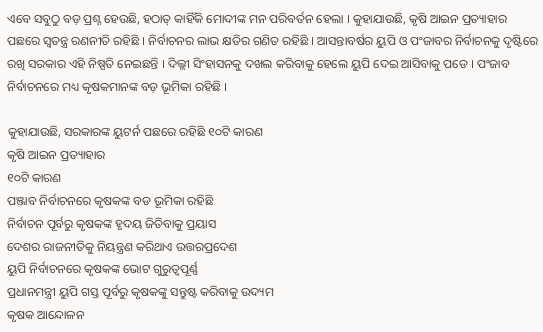ଏବେ ସବୁଠୁ ବଡ଼ ପ୍ରଶ୍ନ ହେଉଛି, ହଠାତ୍ କାହିଁକି ମୋଦୀଙ୍କ ମନ ପରିବର୍ତନ ହେଲା । କୁହାଯାଉଛି, କୃଷି ଆଇନ ପ୍ରତ୍ୟାହାର ପଛରେ ସ୍ୱତନ୍ତ୍ର ରଣନୀତି ରହିଛି । ନିର୍ବାଚନର ଲାଭ କ୍ଷତିର ଗଣିତ ରହିଛି । ଆସନ୍ତାବର୍ଷର ୟୁପି ଓ ପଂଜାବର ନିର୍ବାଚନକୁ ଦୃଷ୍ଟିରେ ରଖି ସରକାର ଏହି ନିଷ୍ପତି ନେଇଛନ୍ତି । ଦିଲ୍ଲୀ ସିଂହାସନକୁ ଦଖଲ କରିବାକୁ ହେଲେ ୟୁପି ଦେଇ ଆସିବାକୁ ପଡେ । ପଂଜାବ ନିର୍ବାଚନରେ ମଧ୍ୟ କୃଷକମାନଙ୍କ ବଡ଼ ଭୂମିକା ରହିଛି ।

କୁହାଯାଉଛି, ସରକାରଙ୍କ ୟୁଟର୍ନ ପଛରେ ରହିଛି ୧୦ଟି କାରଣ
କୃଷି ଆଇନ ପ୍ରତ୍ୟାହାର
୧୦ଟି କାରଣ
ପଞ୍ଜାବ ନିର୍ବାଚନରେ କୃଷକଙ୍କ ବଡ ଭୂମିକା ରହିଛି
ନିର୍ବାଚନ ପୂର୍ବରୁ କୃଷକଙ୍କ ହୃଦୟ ଜିତିବାକୁ ପ୍ରୟାସ
ଦେଶର ରାଜନୀତିକୁ ନିୟନ୍ତ୍ରଣ କରିଥାଏ ଉତ୍ତରପ୍ରଦେଶ
ୟୁପି ନିର୍ବାଚନରେ କୃଷକଙ୍କ ଭୋଟ ଗୁରୁତ୍ୱପୂର୍ଣ୍ଣ
ପ୍ରଧାନମନ୍ତ୍ରୀ ୟୁପି ଗସ୍ତ ପୂର୍ବରୁ କୃଷକଙ୍କୁ ସନ୍ତୁଷ୍ଟ କରିବାକୁ ଉଦ୍ୟମ
କୃଷକ ଆନ୍ଦୋଳନ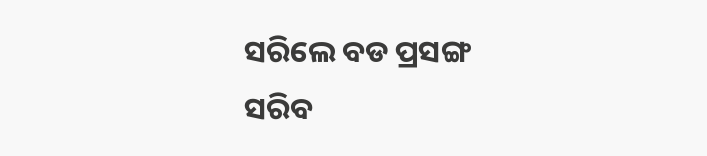ସରିଲେ ବଡ ପ୍ରସଙ୍ଗ ସରିବ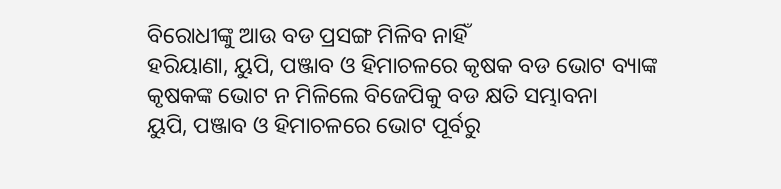ବିରୋଧୀଙ୍କୁ ଆଉ ବଡ ପ୍ରସଙ୍ଗ ମିଳିବ ନାହିଁ
ହରିୟାଣା, ୟୁପି, ପଞ୍ଜାବ ଓ ହିମାଚଳରେ କୃଷକ ବଡ ଭୋଟ ବ୍ୟାଙ୍କ
କୃଷକଙ୍କ ଭୋଟ ନ ମିଳିଲେ ବିଜେପିକୁ ବଡ କ୍ଷତି ସମ୍ଭାବନା
ୟୁପି, ପଞ୍ଜାବ ଓ ହିମାଚଳରେ ଭୋଟ ପୂର୍ବରୁ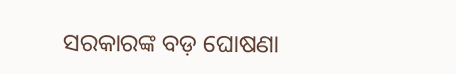ସରକାରଙ୍କ ବଡ଼ ଘୋଷଣା